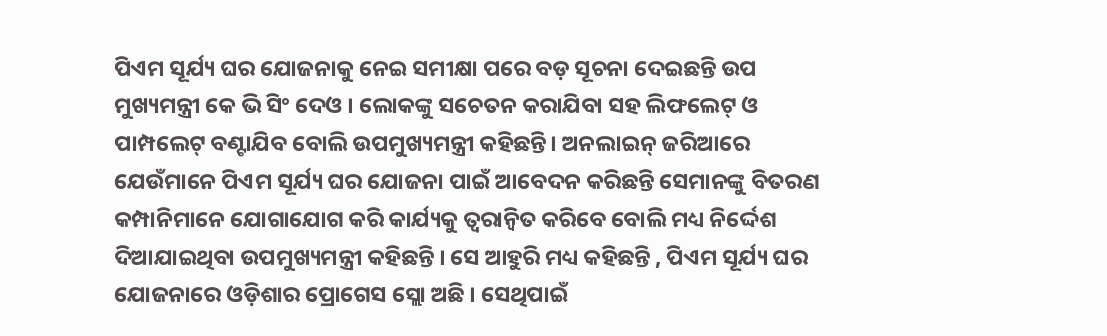ପିଏମ ସୂର୍ଯ୍ୟ ଘର ଯୋଜନାକୁ ନେଇ ସମୀକ୍ଷା ପରେ ବଡ଼ ସୂଚନା ଦେଇଛନ୍ତି ଉପ ମୁଖ୍ୟମନ୍ତ୍ରୀ କେ ଭି ସିଂ ଦେଓ । ଲୋକଙ୍କୁ ସଚେତନ କରାଯିବା ସହ ଲିଫଲେଟ୍ ଓ ପାମ୍ପଲେଟ୍ ବଣ୍ଟାଯିବ ବୋଲି ଉପମୁଖ୍ୟମନ୍ତ୍ରୀ କହିଛନ୍ତି। ଅନଲାଇନ୍ ଜରିଆରେ ଯେଉଁମାନେ ପିଏମ ସୂର୍ଯ୍ୟ ଘର ଯୋଜନା ପାଇଁ ଆବେଦନ କରିଛନ୍ତି ସେମାନଙ୍କୁ ବିତରଣ କମ୍ପାନିମାନେ ଯୋଗାଯୋଗ କରି କାର୍ଯ୍ୟକୁ ତ୍ୱରାନ୍ୱିତ କରିବେ ବୋଲି ମଧ୍ୟ ନିର୍ଦ୍ଦେଶ ଦିଆଯାଇଥିବା ଉପମୁଖ୍ୟମନ୍ତ୍ରୀ କହିଛନ୍ତି । ସେ ଆହୁରି ମଧ୍ୟ କହିଛନ୍ତି , ପିଏମ ସୂର୍ଯ୍ୟ ଘର ଯୋଜନାରେ ଓଡ଼ିଶାର ପ୍ରୋଗେସ ସ୍ଲୋ ଅଛି । ସେଥିପାଇଁ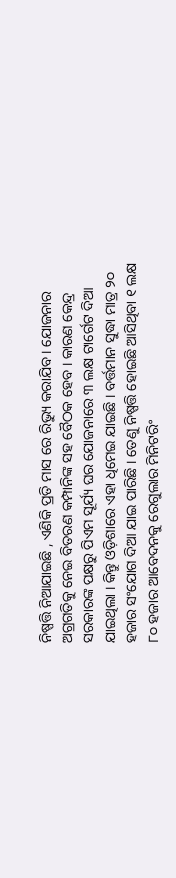ନିଷ୍ପତ୍ତି ନିଆଯାଇଛି , ଏଣିକି ପ୍ରତି ମାସ ରେ ରିଭ୍ୟୁ କରାଯିବ । ଯୋଜନାର ଅଗ୍ରଗତିକୁ ନେଇ ବିତରଣ କମ୍ପାନିଙ୍କ ସହ ବୈଠକ ହେବ । କାରଣ କେନ୍ଦ୍ର ସରକାରଙ୍କ ପକ୍ଷରୁ ପିଏମ ସୂର୍ଯ୍ୟ ଘର ଯୋଜନାରେ ୩ ଲକ୍ଷ ଟାର୍ଗେଟ ଦିଆ ଯାଇଥିଲା । କିନ୍ତୁ ଓଡ଼ିଶାରେ ଏହା ଧିମେଇ ଯାଇଛି । ବର୍ତ୍ତମାନ ସୁଦ୍ଧା ମାତ୍ର ୨୦ ହଜାର ସଂଯୋଗ ଦିଆ ଯାଇ ପାରିଛି । ତେଣୁ ନିଷ୍ପତ୍ତି ହୋଇଛି ଆସିଥିବା ୧ ଲକ୍ଷ ୮୦ ହଜାର ଆବେଦନକୁ ରେଗୁଲାର ମିନିଟରିଂ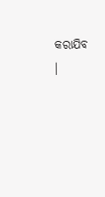କରାଯିବ ।